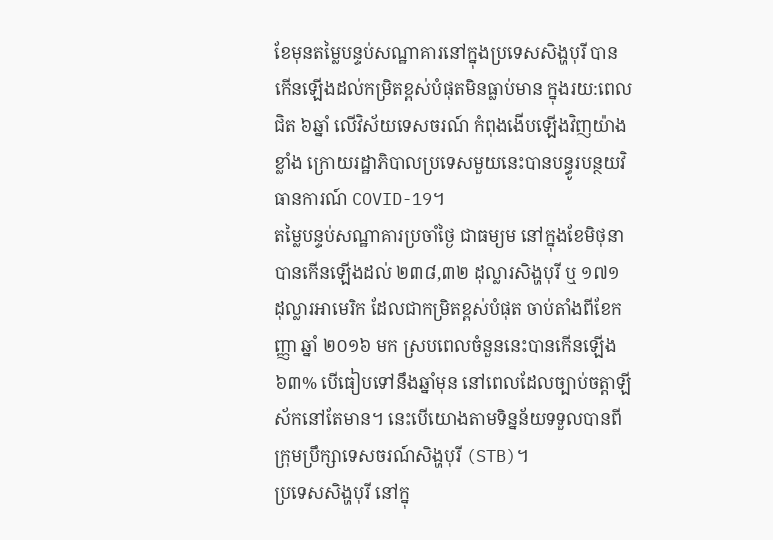ខែមុនតម្លៃបន្ទប់សណ្ឋាគារនៅក្នុងប្រទេសសិង្ហបុរី បានកើនឡើងដល់កម្រិតខ្ពស់បំផុតមិនធ្លាប់មាន ក្នុងរយ:ពេលជិត ៦ឆ្នាំ លើវិស័យទេសចរណ៍ កំពុងងើបឡើងវិញយ៉ាងខ្លាំង ក្រោយរដ្ឋាភិបាលប្រទេសមួយនេះបានបន្ធូរបន្ថយវិធានការណ៍ COVID-19។
តម្លៃបន្ទប់សណ្ឋាគារប្រចាំថ្ងៃ ជាធម្យម នៅក្នុងខែមិថុនា បានកើនឡើងដល់ ២៣៨,៣២ ដុល្លារសិង្ហបុរី ឬ ១៧១ ដុល្លារអាមេរិក ដែលជាកម្រិតខ្ពស់បំផុត ចាប់តាំងពីខែកញ្ញា ឆ្នាំ ២០១៦ មក ស្របពេលចំនួននេះបានកើនឡើង ៦៣% បើធៀបទៅនឹងឆ្នាំមុន នៅពេលដែលច្បាប់ចត្តាឡីស័កនៅតែមាន។ នេះបើយោងតាមទិន្នន័យទទួលបានពីក្រុមប្រឹក្សាទេសចរណ៍សិង្ហបុរី (STB)។
ប្រទេសសិង្ហបុរី នៅក្នុ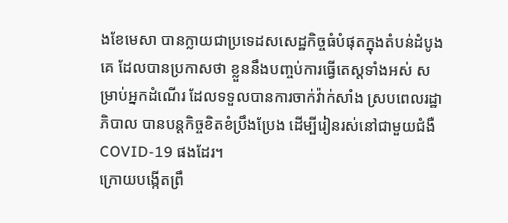ងខែមេសា បានក្លាយជាប្រទេដសសេដ្ឋកិច្ចធំបំផុតក្នុងតំបន់ដំបូងគេ ដែលបានប្រកាសថា ខ្លួននឹងបញ្ចប់ការធ្វើតេស្តទាំងអស់ សម្រាប់អ្នកដំណើរ ដែលទទួលបានការចាក់វ៉ាក់សាំង ស្របពេលរដ្ឋាភិបាល បានបន្តកិច្ចខិតខំប្រឹងប្រែង ដើម្បីរៀនរស់នៅជាមួយជំងឺCOVID-19 ផងដែរ។
ក្រោយបង្កើតព្រឹ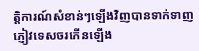ត្តិការណ៍សំខាន់ៗឡើងវិញបានទាក់ទាញភ្ញៀវទេសចរកើនឡើង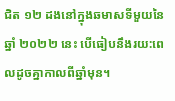ជិត ១២ ដងនៅក្នុងឆមាសទីមួយនៃឆ្នាំ ២០២២ នេះ បើធៀបនឹងរយ:ពេលដូចគ្នាកាលពីឆ្នាំមុន។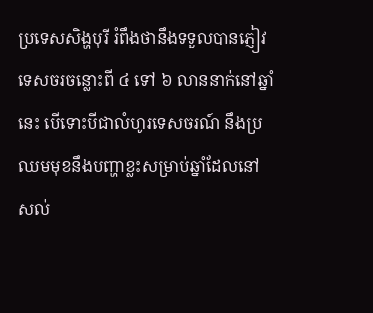ប្រទេសសិង្ហបុរី រំពឹងថានឹងទទួលបានភ្ញៀវទេសចរចន្លោះពី ៤ ទៅ ៦ លាននាក់នៅឆ្នាំនេះ បើទោះបីជាលំហូរទេសចរណ៍ នឹងប្រឈមមុខនឹងបញ្ហាខ្លះសម្រាប់ឆ្នាំដែលនៅសល់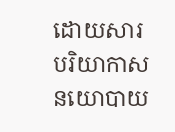ដោយសារបរិយាកាសនយោបាយ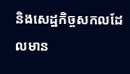និងសេដ្ឋកិច្ចសកលដែលមាន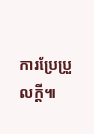ការប្រែប្រួលក្តី៕